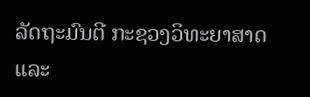ລັດຖະມົນຕີ ກະຊວງວິທະຍາສາດ ແລະ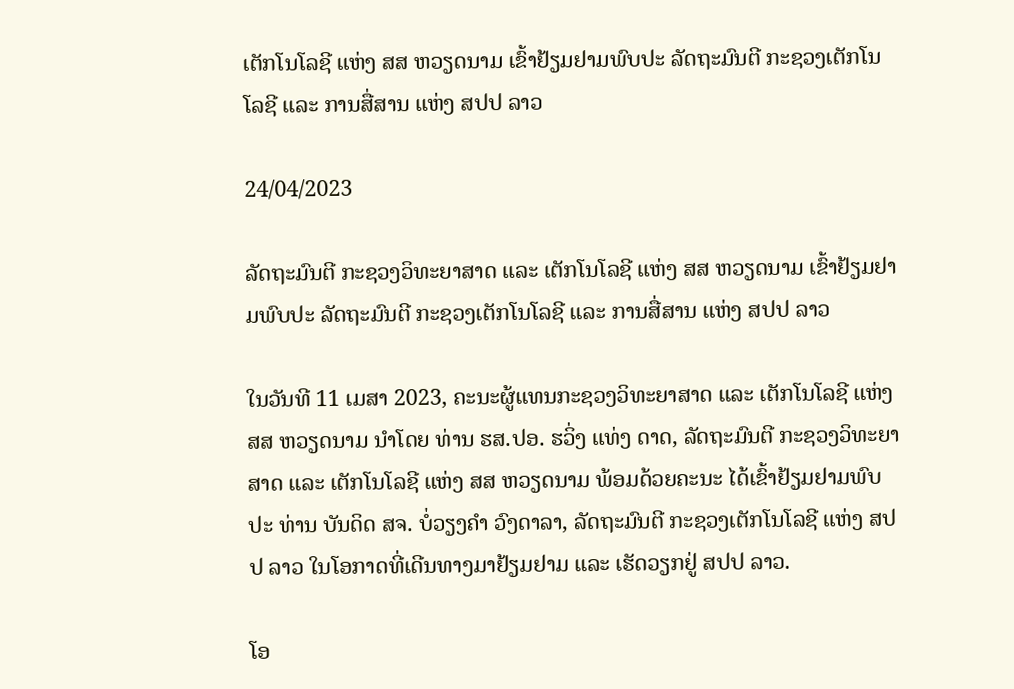ເຕັກໂນໂລຊີ ແຫ່ງ ສສ ຫວຽດນາມ ເຂົ້າຢ້ຽມຢາມພົບປະ ລັດຖະມົນຕີ ກະຊວງເຕັກໂນໂລຊີ ແລະ ການສື່ສານ ແຫ່ງ ສປປ ລາວ

24/04/2023

ລັດຖະມົນຕີ ກະຊວງວິທະຍາສາດ ແລະ ເຕັກໂນໂລຊີ ແຫ່ງ ສສ ຫວຽດນາມ ເຂົ້າຢ້ຽມຢາມພົບປະ ລັດຖະມົນຕີ ກະຊວງເຕັກໂນໂລຊີ ແລະ ການສື່ສານ ແຫ່ງ ສປປ ລາວ

ໃນວັນທີ 11 ເມສາ 2023, ຄະນະຜູ້ແທນກະຊວງວິທະຍາສາດ ແລະ ເຕັກໂນໂລຊີ ແຫ່ງ ສສ ຫວຽດນາມ ນຳໂດຍ ທ່ານ ຮສ.ປອ. ຮວິ່ງ ແທ່ງ ດາດ, ລັດຖະມົນຕີ ກະຊວງວິທະຍາສາດ ແລະ ເຕັກໂນໂລຊີ ແຫ່ງ ສສ ຫວຽດນາມ ພ້ອມດ້ວຍຄະນະ ໄດ້ເຂົ້າຢ້ຽມຢາມພົບປະ ທ່ານ ບັນດິດ ສຈ. ບໍ່ວຽງຄຳ ວົງດາລາ, ລັດຖະມົນຕີ ກະຊວງເຕັກໂນໂລຊີ ແຫ່ງ ສປປ ລາວ ໃນໂອກາດທີ່ເດີນທາງມາຢ້ຽມຢາມ ແລະ ເຮັດວຽກຢູ່ ສປປ ລາວ.

ໂອ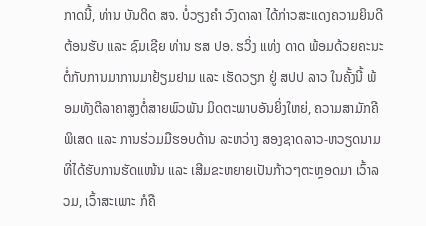ກາດນີ້, ທ່ານ ບັນດິດ ສຈ. ບໍ່ວຽງຄຳ ວົງດາລາ ໄດ້ກ່າວສະແດງຄວາມຍິນດີຕ້ອນຮັບ ແລະ ຊົມເຊີຍ ທ່ານ ຮສ ປອ. ຮວິ່ງ ແທ່ງ ດາດ ພ້ອມດ້ວຍຄະນະ ຕໍ່ກັບການມາການມາຢ້ຽມຢາມ ແລະ ເຮັດວຽກ ຢູ່ ສປປ ລາວ ໃນຄັ້ງນີ້ ພ້ອມທັງຕີລາຄາສູງຕໍ່ສາຍພົວພັນ ມິດຕະພາບອັນຍິ່ງໃຫຍ່, ຄວາມສາມັກຄີພິເສດ ແລະ ການຮ່ວມມືຮອບດ້ານ ລະຫວ່າງ ສອງຊາດລາວ-ຫວຽດນາມ ທີ່ໄດ້ຮັບການຮັດແໜ້ນ ແລະ ເສີມຂະຫຍາຍເປັນກ້າວໆຕະຫຼອດມາ ເວົ້າລວມ, ເວົ້າສະເພາະ ກໍຄື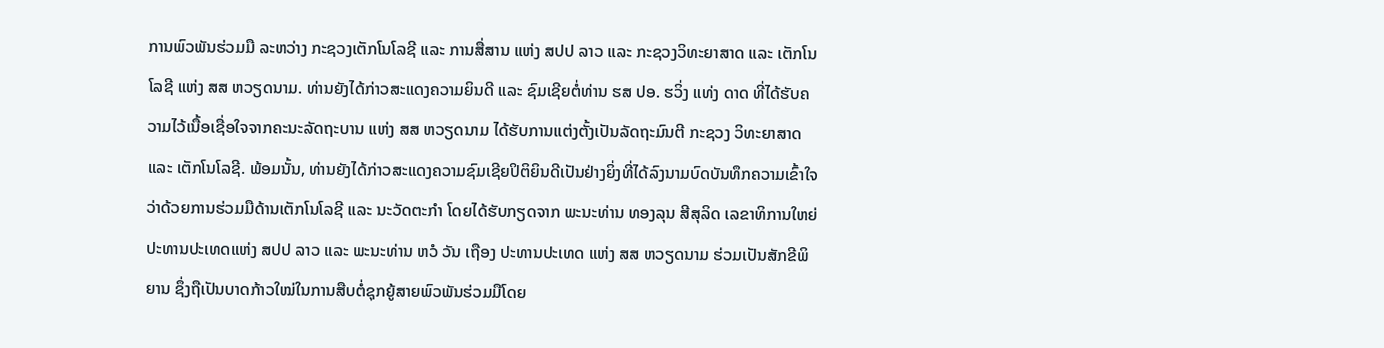ການພົວພັນຮ່ວມມື ລະຫວ່າງ ກະຊວງເຕັກໂນໂລຊີ ແລະ ການສື່ສານ ແຫ່ງ ສປປ ລາວ ແລະ ກະຊວງວິທະຍາສາດ ແລະ ເຕັກໂນໂລຊີ ແຫ່ງ ສສ ຫວຽດນາມ. ທ່ານຍັງໄດ້ກ່າວສະແດງຄວາມຍິນດີ ແລະ ຊົມເຊີຍຕໍ່ທ່ານ ຮສ ປອ. ຮວິ່ງ ແທ່ງ ດາດ ທີ່ໄດ້ຮັບຄວາມໄວ້ເນື້ອເຊື່ອໃຈຈາກຄະນະລັດຖະບານ ແຫ່ງ ສສ ຫວຽດນາມ ໄດ້ຮັບການແຕ່ງຕັ້ງເປັນລັດຖະມົນຕີ ກະຊວງ ວິທະຍາສາດ ແລະ ເຕັກໂນໂລຊີ. ພ້ອມນັ້ນ, ທ່ານຍັງໄດ້ກ່າວສະແດງຄວາມຊົມເຊີຍປິຕິຍິນດີເປັນຢ່າງຍິ່ງທີ່ໄດ້ລົງນາມບົດບັນທຶກຄວາມເຂົ້າໃຈ ວ່າດ້ວຍການຮ່ວມມືດ້ານເຕັກໂນໂລຊີ ແລະ ນະວັດຕະກຳ ໂດຍໄດ້ຮັບກຽດຈາກ ພະນະທ່ານ ທອງລຸນ ສີສຸລິດ ເລຂາທິການໃຫຍ່ ປະທານປະເທດແຫ່ງ ສປປ ລາວ ແລະ ພະນະທ່ານ ຫວໍ ວັນ ເຖືອງ ປະທານປະເທດ ແຫ່ງ ສສ ຫວຽດນາມ ຮ່ວມເປັນສັກຂີພິຍານ ຊຶ່ງຖືເປັນບາດກ້າວໃໝ່ໃນການສືບຕໍ່ຊຸກຍູ້ສາຍພົວພັນຮ່ວມມືໂດຍ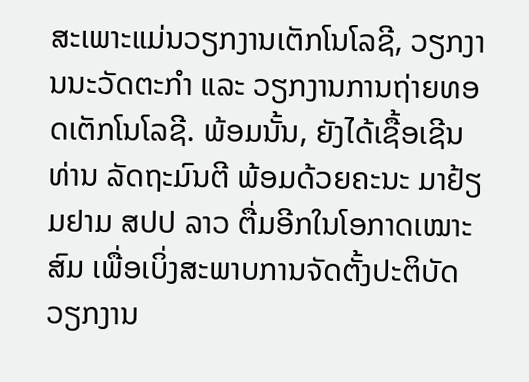ສະເພາະແມ່ນວຽກງານເຕັກໂນໂລຊີ, ວຽກງານນະວັດຕະກຳ ແລະ ວຽກງານການຖ່າຍທອດເຕັກໂນໂລຊີ. ພ້ອມນັ້ນ, ຍັງໄດ້ເຊື້ອເຊີນທ່ານ ລັດຖະມົນຕີ ພ້ອມດ້ວຍຄະນະ ມາຢ້ຽມຢາມ ສປປ ລາວ ຕື່ມອີກໃນໂອກາດເໝາະສົມ ເພື່ອເບິ່ງສະພາບການຈັດຕັ້ງປະຕິບັດວຽກງານ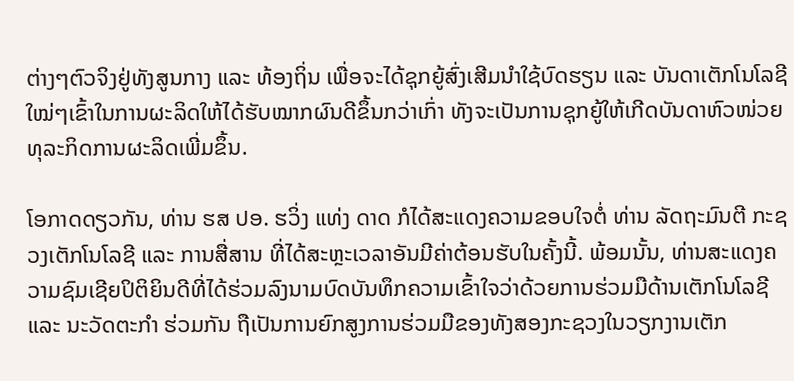ຕ່າງໆຕົວຈິງຢູ່ທັງສູນກາງ ແລະ ທ້ອງຖິ່ນ ເພື່ອຈະໄດ້ຊຸກຍູ້ສົ່ງເສີມນຳໃຊ້ບົດຮຽນ ແລະ ບັນດາເຕັກໂນໂລຊີໃໝ່ໆເຂົ້າໃນການຜະລິດໃຫ້ໄດ້ຮັບໝາກຜົນດີຂຶ້ນກວ່າເກົ່າ ທັງຈະເປັນການຊຸກຍູ້ໃຫ້ເກີດບັນດາຫົວໜ່ວຍທຸລະກິດການຜະລິດເພີ່ມຂຶ້ນ.

ໂອກາດດຽວກັນ, ທ່ານ ຮສ ປອ. ຮວິ່ງ ແທ່ງ ດາດ ກໍໄດ້ສະແດງຄວາມຂອບໃຈຕໍ່ ທ່ານ ລັດຖະມົນຕີ ກະຊວງເຕັກໂນໂລຊີ ແລະ ການສື່ສານ ທີ່ໄດ້ສະຫຼະເວລາອັນມີຄ່າຕ້ອນຮັບໃນຄັ້ງນີ້. ພ້ອມນັ້ນ, ທ່ານສະແດງຄວາມຊົມເຊີຍປິຕິຍິນດີທີ່ໄດ້ຮ່ວມລົງນາມບົດບັນທຶກຄວາມເຂົ້າໃຈວ່າດ້ວຍການຮ່ວມມືດ້ານເຕັກໂນໂລຊີ ແລະ ນະວັດຕະກຳ ຮ່ວມກັນ ຖືເປັນການຍົກສູງການຮ່ວມມືຂອງທັງສອງກະຊວງໃນວຽກງານເຕັກ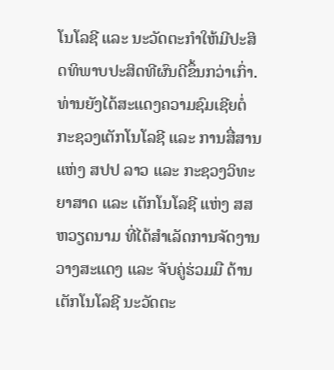ໂນໂລຊີ ແລະ ນະວັດຕະກຳໃຫ້ມີປະສິດທິພາບປະສິດທີຜົນດີຂຶ້ນກວ່າເກົ່າ. ທ່ານຍັງໄດ້ສະແດງຄວາມຊົມເຊີຍຕໍ່ ກະຊວງເຕັກໂນໂລຊີ ແລະ ການສື່ສານ ແຫ່ງ ສປປ ລາວ ແລະ ກະຊວງວິທະຍາສາດ ແລະ ເຕັກໂນໂລຊີ ແຫ່ງ ສສ ຫວຽດນາມ ທີ່ໄດ້ສຳເລັດການຈັດງານວາງສະແດງ ແລະ ຈັບຄູ່ຮ່ວມມື ດ້ານເຕັກໂນໂລຊີ ນະວັດຕະ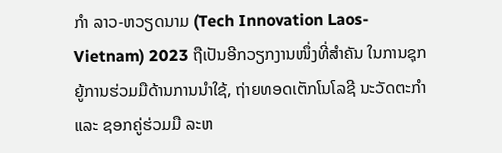ກຳ ລາວ-ຫວຽດນາມ (Tech Innovation Laos-Vietnam) 2023 ຖືເປັນອີກວຽກງານໜຶ່ງທີ່ສຳຄັນ ໃນການຊຸກຍູ້ການຮ່ວມມືດ້ານການນຳໃຊ້, ຖ່າຍທອດເຕັກໂນໂລຊີ ນະວັດຕະກຳ ແລະ ຊອກຄູ່ຮ່ວມມື ລະຫ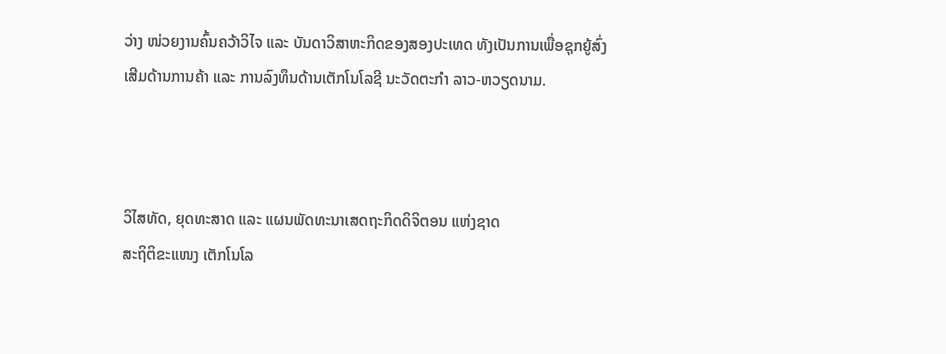ວ່າງ ໜ່ວຍງານຄົ້ນຄວ້າວິໄຈ ແລະ ບັນດາວິສາຫະກິດຂອງສອງປະເທດ ທັງເປັນການເພື່ອຊຸກຍູ້ສົ່ງເສີມດ້ານການຄ້າ ແລະ ການລົງທຶນດ້ານເຕັກໂນໂລຊີ ນະວັດຕະກຳ ລາວ-ຫວຽດນາມ.



ວິໄສທັດ, ຍຸດທະສາດ ແລະ ແຜນພັດທະນາເສດຖະກິດດິຈິຕອນ ແຫ່ງຊາດ
ສະຖິຕິຂະແໜງ ເຕັກໂນໂລ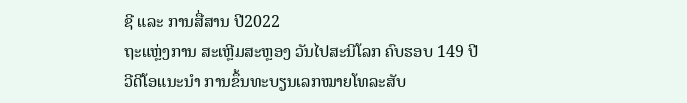ຊີ ແລະ ການສື່ສານ ປີ2022
ຖະແຫຼ່ງການ ສະເຫຼີມສະຫຼອງ ວັນໄປສະນີໂລກ ຄົບຮອບ 149 ປີ
ວີດີໂອແນະນໍາ ການຂຶ້ນທະບຽນເລກໝາຍໂທລະສັບ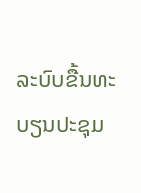ລະບົບຂື້ນທະບຽນປະຊຸມ